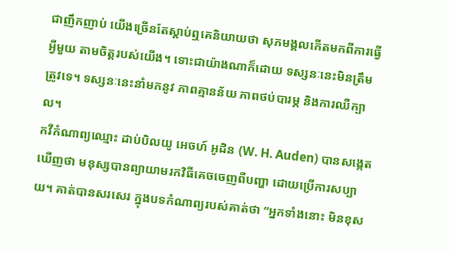ជាញឹកញាប់ យើងច្រើនតែស្ដាប់ឮគេនិយាយថា សុភមង្គលកើតមកពីការធ្វើអ្វីមួយ តាមចិត្តរបស់យើង។ ទោះជាយ៉ាងណាក៏ដោយ ទស្សនៈនេះមិនត្រឹមត្រូវទេ។ ទស្សនៈនេះនាំមកនូវ ភាពគ្មានន័យ ភាពថប់បារម្ភ និងការឈឺក្បាល។
កវីកំណាព្យឈ្មោះ ដាប់បិលយូ អេចហ៍ អូដិន (W. H. Auden) បានសង្កេតឃើញថា មនុស្សបានព្យាយាមរកវិធីគេចចេញពីបញ្ហា ដោយប្រើការសប្បាយ។ គាត់បានសរសេរ ក្នុងបទកំណាព្យរបស់គាត់ថា “អ្នកទាំងនោះ មិនខុស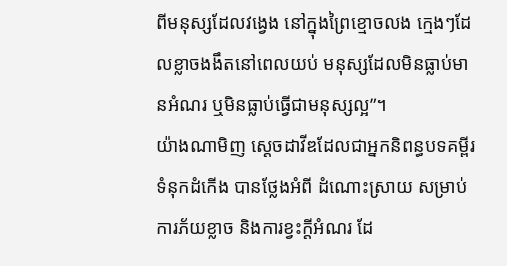ពីមនុស្សដែលវង្វេង នៅក្នុងព្រៃខ្មោចលង ក្មេងៗដែលខ្លាចងងឹតនៅពេលយប់ មនុស្សដែលមិនធ្លាប់មានអំណរ ឬមិនធ្លាប់ធ្វើជាមនុស្សល្អ”។
យ៉ាងណាមិញ ស្ដេចដាវីឌដែលជាអ្នកនិពន្ធបទគម្ពីរទំនុកដំកើង បានថ្លែងអំពី ដំណោះស្រាយ សម្រាប់ការភ័យខ្លាច និងការខ្វះក្តីអំណរ ដែ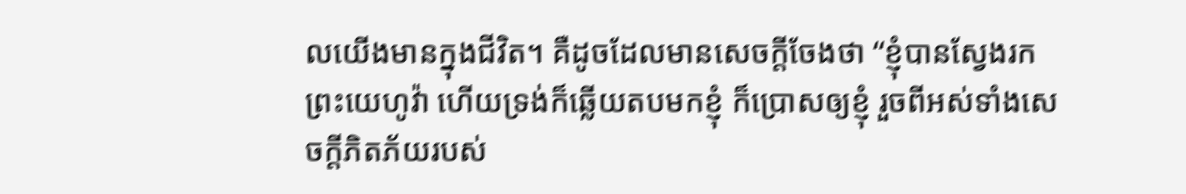លយើងមានក្នុងជីវិត។ គឺដូចដែលមានសេចក្តីចែងថា “ខ្ញុំបានស្វែងរកព្រះយេហូវ៉ា ហើយទ្រង់ក៏ឆ្លើយតបមកខ្ញុំ ក៏ប្រោសឲ្យខ្ញុំ រួចពីអស់ទាំងសេចក្តីភិតភ័យរបស់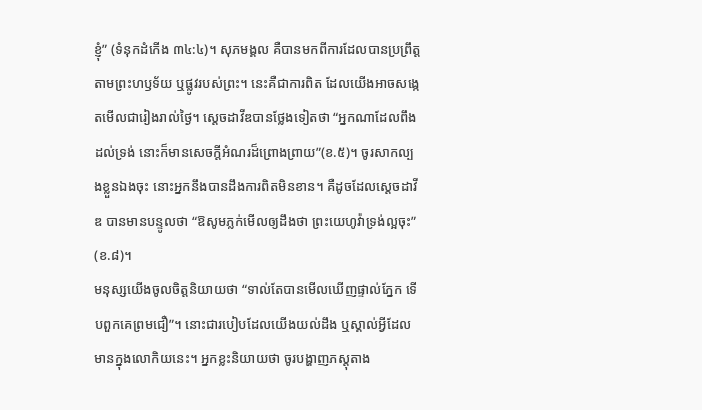ខ្ញុំ” (ទំនុកដំកើង ៣៤:៤)។ សុភមង្គល គឺបានមកពីការដែលបានប្រព្រឹត្ត តាមព្រះហឫទ័យ ឬផ្លូវរបស់ព្រះ។ នេះគឺជាការពិត ដែលយើងអាចសង្កេតមើលជារៀងរាល់ថ្ងៃ។ ស្ដេចដាវីឌបានថ្លែងទៀតថា “អ្នកណាដែលពឹងដល់ទ្រង់ នោះក៏មានសេចក្តីអំណរដ៏ព្រោងព្រាយ”(ខ.៥)។ ចូរសាកល្បងខ្លួនឯងចុះ នោះអ្នកនឹងបានដឹងការពិតមិនខាន។ គឺដូចដែលស្ដេចដាវីឌ បានមានបន្ទូលថា “ឱសូមភ្លក់មើលឲ្យដឹងថា ព្រះយេហូវ៉ាទ្រង់ល្អចុះ” (ខ.៨)។
មនុស្សយើងចូលចិត្តនិយាយថា “ទាល់តែបានមើលឃើញផ្ទាល់ភ្នែក ទើបពួកគេព្រមជឿ”។ នោះជារបៀបដែលយើងយល់ដឹង ឬស្គាល់អ្វីដែលមានក្នុងលោកិយនេះ។ អ្នកខ្លះនិយាយថា ចូរបង្ហាញភស្តុតាង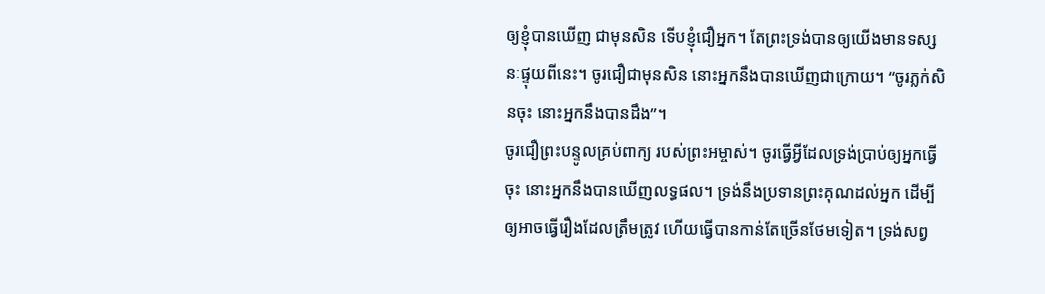ឲ្យខ្ញុំបានឃើញ ជាមុនសិន ទើបខ្ញុំជឿអ្នក។ តែព្រះទ្រង់បានឲ្យយើងមានទស្សនៈផ្ទុយពីនេះ។ ចូរជឿជាមុនសិន នោះអ្នកនឹងបានឃើញជាក្រោយ។ “ចូរភ្លក់សិនចុះ នោះអ្នកនឹងបានដឹង”។
ចូរជឿព្រះបន្ទូលគ្រប់ពាក្យ របស់ព្រះអម្ចាស់។ ចូរធ្វើអ្វីដែលទ្រង់ប្រាប់ឲ្យអ្នកធ្វើចុះ នោះអ្នកនឹងបានឃើញលទ្ធផល។ ទ្រង់នឹងប្រទានព្រះគុណដល់អ្នក ដើម្បីឲ្យអាចធ្វើរឿងដែលត្រឹមត្រូវ ហើយធ្វើបានកាន់តែច្រើនថែមទៀត។ ទ្រង់សព្វ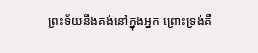ព្រះទ័យនឹងគង់នៅក្នុងអ្នក ព្រោះទ្រង់គឺ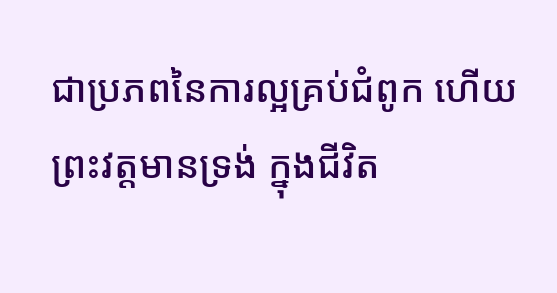ជាប្រភពនៃការល្អគ្រប់ជំពូក ហើយព្រះវត្តមានទ្រង់ ក្នុងជីវិត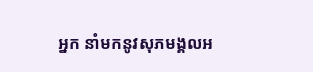អ្នក នាំមកនូវសុភមង្គលអ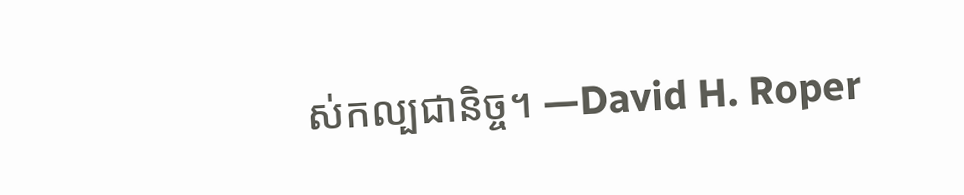ស់កល្បជានិច្ច។ —David H. Roper